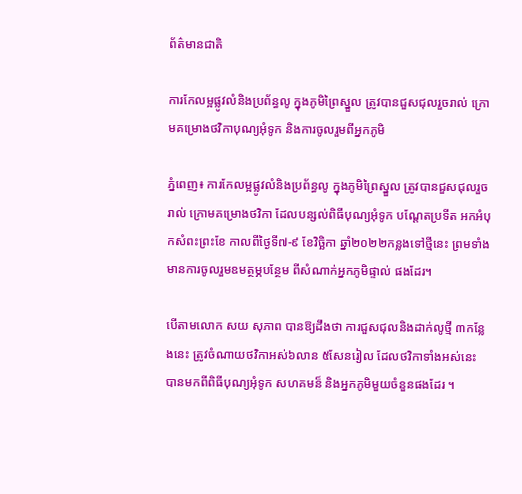ព័ត៌មានជាតិ

ការកែលម្អផ្លូវលំនិងប្រព័ន្ធលូ ក្នុងភូមិព្រៃស្នួល ត្រូវបានជួសជុលរួចរាល់ ក្រោមគម្រោងថវិកាបុណ្យអុំទូក និងការចូលរួមពីអ្នកភូមិ

ភ្នំពេញ៖ ការកែលម្អផ្លូវលំនិងប្រព័ន្ធលូ ក្នុងភូមិព្រៃស្នួល ត្រូវបានជួសជុលរួចរាល់ ក្រោមគម្រោងថវិកា ដែលបន្សល់ពិធីបុណ្យអុំទូក បណ្ដែតប្រទីត អកអំបុកសំពះព្រះខែ កាលពីថ្ងៃទី៧-៩ ខែវិច្ឆិកា ឆ្នាំ២០២២កន្លងទៅថ្មីនេះ ព្រមទាំងមានការចូលរួមឧមត្ថម្ភបន្ថែម ពីសំណាក់អ្នកភូមិផ្ទាល់ ផងដែរ។

បើតាមលោក សយ សុភាព បានឱ្យដឹងថា ការជួសជុលនិងដាក់លូថ្មី ៣កន្លែងនេះ ត្រូវចំណាយថវិកាអស់៦លាន ៥សែនរៀល ដែលថវិកាទាំងអស់នេះ បានមកពីពិធីបុណ្យអុំទូក សហគមន៏ និងអ្នកភូមិមួយចំនួនផងដែរ ។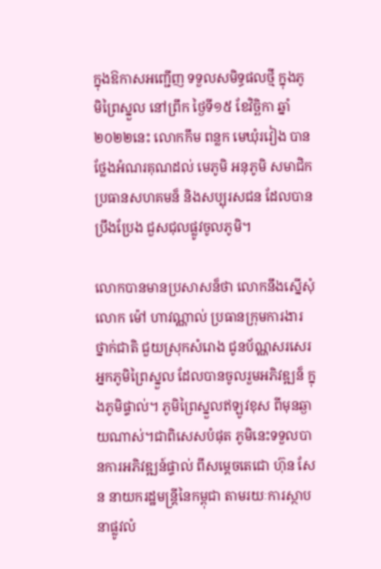ក្នុងឱកាសអញ្ជើញ ទទួលសមិទ្ធផលថ្មី ក្នុងភូមិព្រៃស្នួល នៅព្រឹក ថ្ងៃទី១៥ ខែវិច្ឆិកា ឆ្នាំ២០២២នេះ លោកកឹម ពន្លក មេឃុំរវៀង បានថ្លែងអំណរគុណដល់ មេភូមិ អនុភូមិ សមាជិក ប្រធានសហគមន៏ និងសប្បុរសជន ដែលបានប្រឹងប្រែង ជួសជុលផ្លូវចូលភូមិ។

លោកបានមានប្រសាសន៏ថា លោកនឹងស្នើសុំ លោក ម៉ៅ ហាវណ្ណាល់ ប្រធានក្រុមការងារថ្នាក់ជាតិ ជួយស្រុកសំរោង ជូនប័ណ្ណសរសេរអ្នកភូមិព្រៃស្នួល ដែលបានចូលរួមអភិវឌ្ឍន៏ ក្នុងភូមិផ្ទាល់។ ភូមិព្រៃស្នួលឥឡូវខុស ពីមុនឆ្ងាយណាស់។ជាពិសេសបំផុត ភូមិនេះទទួលបានការអភិវឌ្ឍន៍ផ្ទាល់ ពីសម្តេចតេជោ ហ៊ុន សែន នាយករដ្ឋមន្ត្រីនៃកម្ពុជា តាមរយៈការស្ថាបនាផ្លូវលំ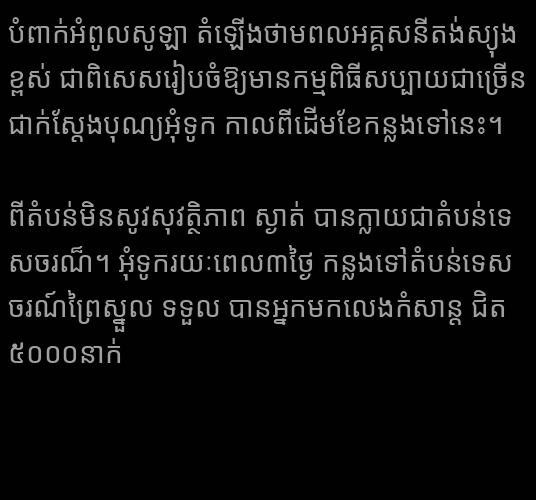បំពាក់អំពូលសូឡា តំឡើងថាមពលអគ្គសនីតង់ស្យុងខ្ពស់ ជាពិសេសរៀបចំឱ្យមានកម្មពិធីសប្បាយជាច្រើន ជាក់ស្ដែងបុណ្យអុំទូក កាលពីដើមខែកន្លងទៅនេះ។

ពីតំបន់មិនសូវសុវត្ថិភាព ស្ងាត់ បានក្លាយជាតំបន់ទេសចរណ៏។ អុំទូករយៈពេល៣ថ្ងៃ កន្លងទៅតំបន់ទេសចរណ៍ព្រៃស្នួល ទទួល បានអ្នកមកលេងកំសាន្ត ជិត៥០០០នាក់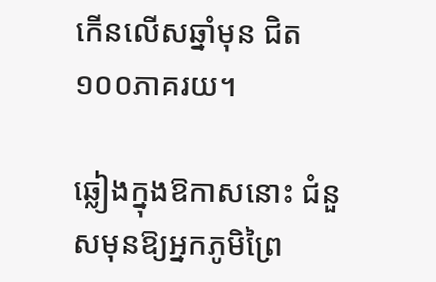កើនលើសឆ្នាំមុន ជិត១០០ភាគរយ។

ឆ្លៀងក្នុងឱកាសនោះ ជំនួសមុនឱ្យអ្នកភូមិព្រៃ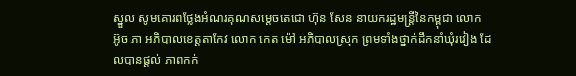ស្នួល សូមគោរពថ្លែងអំណរគុណសម្តេចតេជោ ហ៊ុន សែន នាយករដ្ឋមន្ត្រីនៃកម្ពុជា លោក អ៊ូច ភា អភិបាលខេត្តតាកែវ លោក កេត ម៉ៅ អភិបាលស្រុក ព្រមទាំងថ្នាក់ដឹកនាំឃុំរវៀង ដែលបានផ្តល់ ភាពកក់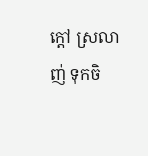ក្ដៅ ស្រលាញ់ ទុកចិ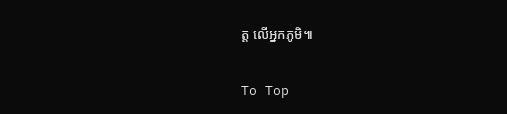ត្ត លើអ្នកភូមិ៕

To Top